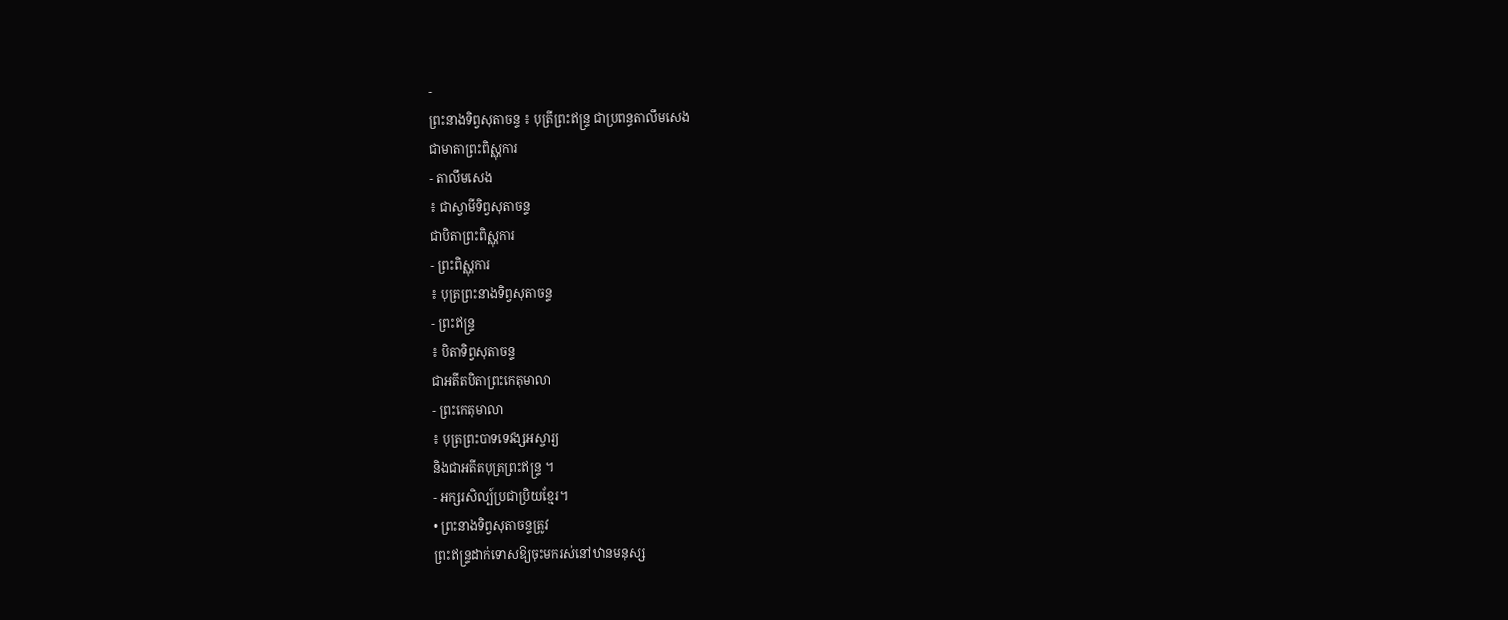-
ព្រះនាងទិព្វសុតាចន្ទ ៖ បុត្រីព្រះឥន្រ្ទ ជាប្រពន្ធតាលឹមសេង
ជាមាតាព្រះពិស្ណុការ
- តាលឹមសេង
៖ ជាស្វាមីទិព្វសុតាចន្ទ
ជាបិតាព្រះពិស្ណុការ
- ព្រះពិស្ណុការ
៖ បុត្រព្រះនាងទិព្វសុតាចន្ទ
- ព្រះឥន្រ្ទ
៖ បិតាទិព្វសុតាចន្ទ
ជាអតីតបិតាព្រះកេតុមាលា
- ព្រះកេតុមាលា
៖ បុត្រព្រះបាទទេវង្សអស្ចារ្យ
និងជាអតីតបុត្រព្រះឥន្ទ្រ ។
- អក្សរសិល្ប៍ប្រជាប្រិយខ្មែរ។
• ព្រះនាងទិព្វសុតាចន្ទត្រូវ
ព្រះឥន្រ្ទដាក់ទោសឱ្យចុះមករស់នៅឋានមនុស្ស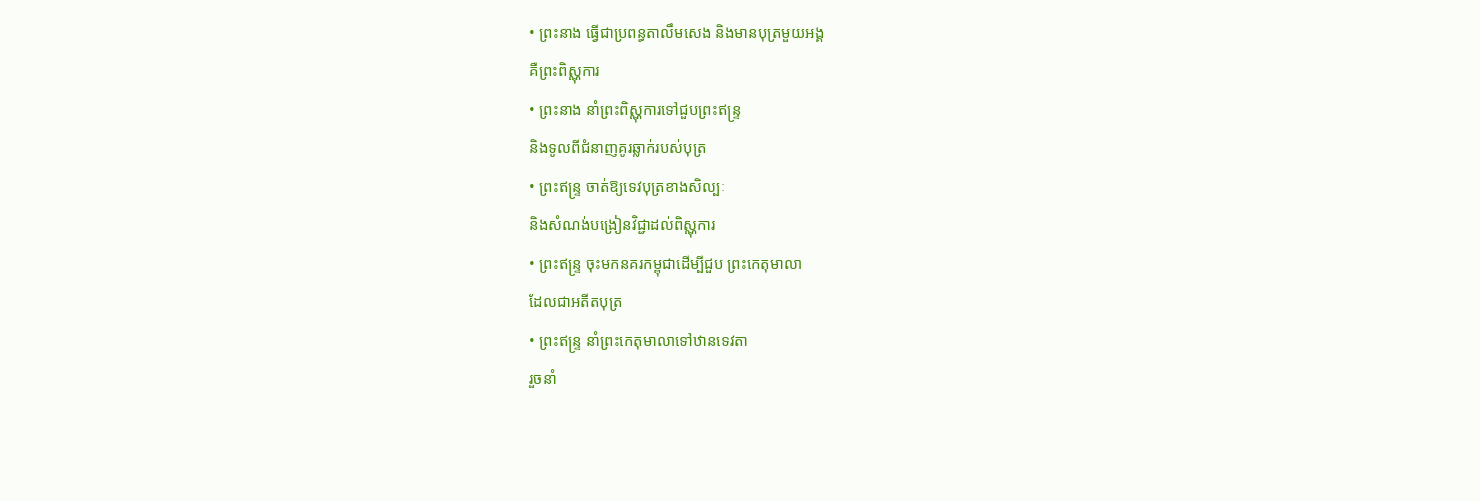• ព្រះនាង ធ្វើជាប្រពន្ធតាលឹមសេង និងមានបុត្រមួយអង្គ
គឺព្រះពិស្ណុការ
• ព្រះនាង នាំព្រះពិស្ណុការទៅជួបព្រះឥន្រ្ទ
និងទូលពីជំនាញគូរឆ្លាក់របស់បុត្រ
• ព្រះឥន្រ្ទ ចាត់ឱ្យទេវបុត្រខាងសិល្បៈ
និងសំណង់បង្រៀនវិជ្ជាដល់ពិស្ណុការ
• ព្រះឥន្រ្ទ ចុះមកនគរកម្ពុជាដើម្បីជួប ព្រះកេតុមាលា
ដែលជាអតីតបុត្រ
• ព្រះឥន្ទ្រ នាំព្រះកេតុមាលាទៅឋានទេវតា
រួចនាំ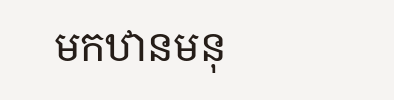មកឋានមនុ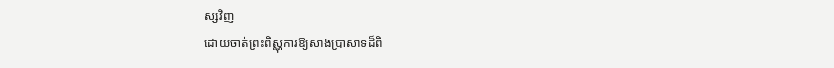ស្សវិញ
ដោយចាត់ព្រះពិស្ណុការឱ្យសាងប្រាសាទដ៏ពិ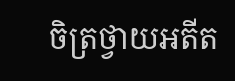ចិត្រថ្វាយអតីត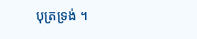បុត្រទ្រង់ ។